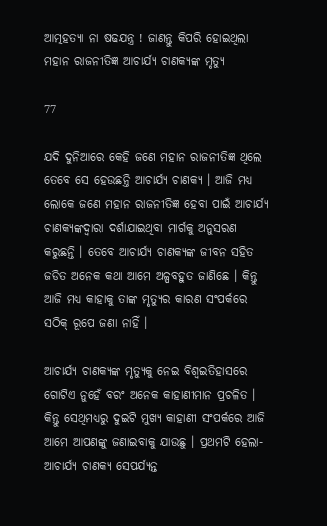ଆତ୍ମହତ୍ୟା ନା ଷଢଯନ୍ତ୍ର ! ଜାଣନ୍ତୁ କିପରି ହୋଇଥିଲା ମହାନ ରାଜନୀତିଜ୍ଞ ଆଚାର୍ଯ୍ୟ ଚାଣକ୍ୟଙ୍କ ମୃତ୍ୟୁ

77

ଯଦି ଦୁନିଆରେ କେହି ଜଣେ ମହାନ ରାଜନୀତିଜ୍ଞ ଥିଲେ ତେବେ ସେ ହେଉଛନ୍ତି ଆଚାର୍ଯ୍ୟ ଚାଣକ୍ୟ । ଆଜି ମଧ୍ୟ ଲୋକେ ଜଣେ ମହାନ ରାଜନୀତିଜ୍ଞ ହେବା ପାଇଁ ଆଚାର୍ଯ୍ୟ ଚାଣକ୍ୟଙ୍କଦ୍ୱାରା ଦର୍ଶାଯାଇଥିବା ମାର୍ଗକୁ ଅନୁସରଣ କରୁଛନ୍ତି । ତେବେ ଆଚାର୍ଯ୍ୟ ଚାଣକ୍ୟଙ୍କ ଜୀବନ ସହିତ ଜଡିତ ଅନେକ କଥା ଆମେ ଅଳ୍ପବହୁତ ଜାଣିଛେ । କିନ୍ତୁ ଆଜି ମଧ୍ୟ କାହାକୁ ତାଙ୍କ ମୃତ୍ୟୁର କାରଣ ସଂପର୍କରେ ସଠିକ୍ ରୂପେ ଜଣା ନାହିଁ ।

ଆଚାର୍ଯ୍ୟ ଚାଣକ୍ୟଙ୍କ ମୃତ୍ୟୁକୁ ନେଇ ବିଶ୍ୱଇତିହାସରେ ଗୋଟିଏ ନୁହେଁ ବରଂ ଅନେକ କାହାଣୀମାନ ପ୍ରଚଳିତ । କିନ୍ତୁ ସେଥିମଧ୍ୟରୁ ଦୁଇଟି ମୁଖ୍ୟ କାହାଣୀ ସଂପର୍କରେ ଆଜି ଆମେ ଆପଣଙ୍କୁ ଜଣାଇବାକୁ ଯାଉଛୁ । ପ୍ରଥମଟି ହେଲା-ଆଚାର୍ଯ୍ୟ ଚାଣକ୍ୟ ସେପର୍ଯ୍ୟନ୍ତ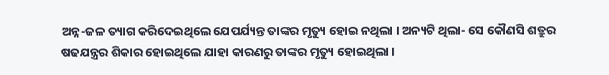ଅନ୍ନ-ଜଳ ତ୍ୟାଗ କରିଦେଇଥିଲେ ଯେପର୍ଯ୍ୟନ୍ତ ତାଙ୍କର ମୃତ୍ୟୁ ହୋଇ ନଥିଲା । ଅନ୍ୟଟି ଥିଲା- ସେ କୌଣସି ଶତ୍ରୁର ଷଢଯନ୍ତ୍ରର ଶିକାର ହୋଇଥିଲେ ଯାହା କାରଣରୁ ତାଙ୍କର ମୃତ୍ୟୁ ହୋଇଥିଲା ।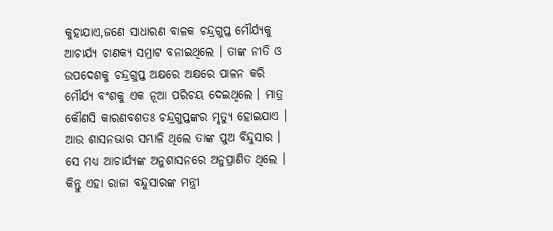କୁହାଯାଏ,ଜଣେ ସାଧାରଣ ବାଳକ ଚନ୍ଦ୍ରଗୁପ୍ତ ମୌର୍ଯ୍ୟକୁ ଆଚାର୍ଯ୍ୟ ଚାଣକ୍ୟ ସମ୍ରାଟ ବନାଇଥିଲେ । ତାଙ୍କ ନୀତି ଓ ଉପଦେଶକୁ ଚନ୍ଦ୍ରଗୁପ୍ତ ଅକ୍ଷରେ ଅକ୍ଷରେ ପାଳନ କରି ମୌର୍ଯ୍ୟ ବଂଶକୁ ଏକ ନୂଆ ପରିଚୟ ଦେଇଥିଲେ । ମାତ୍ର କୌଣସି କାରଣବଶତଃ ଚନ୍ଦ୍ରଗୁପ୍ତଙ୍କର ମୃତ୍ୟୁ ହୋଇଯାଏ । ଆଉ ଶାସନଭାର ସମ୍ଭାଳି ଥିଲେ ତାଙ୍କ ପୁଅ ବିନ୍ଦୁସାର । ସେ ମଧ୍ୟ ଆଚାର୍ଯ୍ୟଙ୍କ ଅନୁଶାସନରେ ଅନୁପ୍ରାଣିତ ଥିଲେ । କିନ୍ତୁ ଏହା ରାଜା ବନ୍ଦୁସାରଙ୍କ ମନ୍ତ୍ରୀ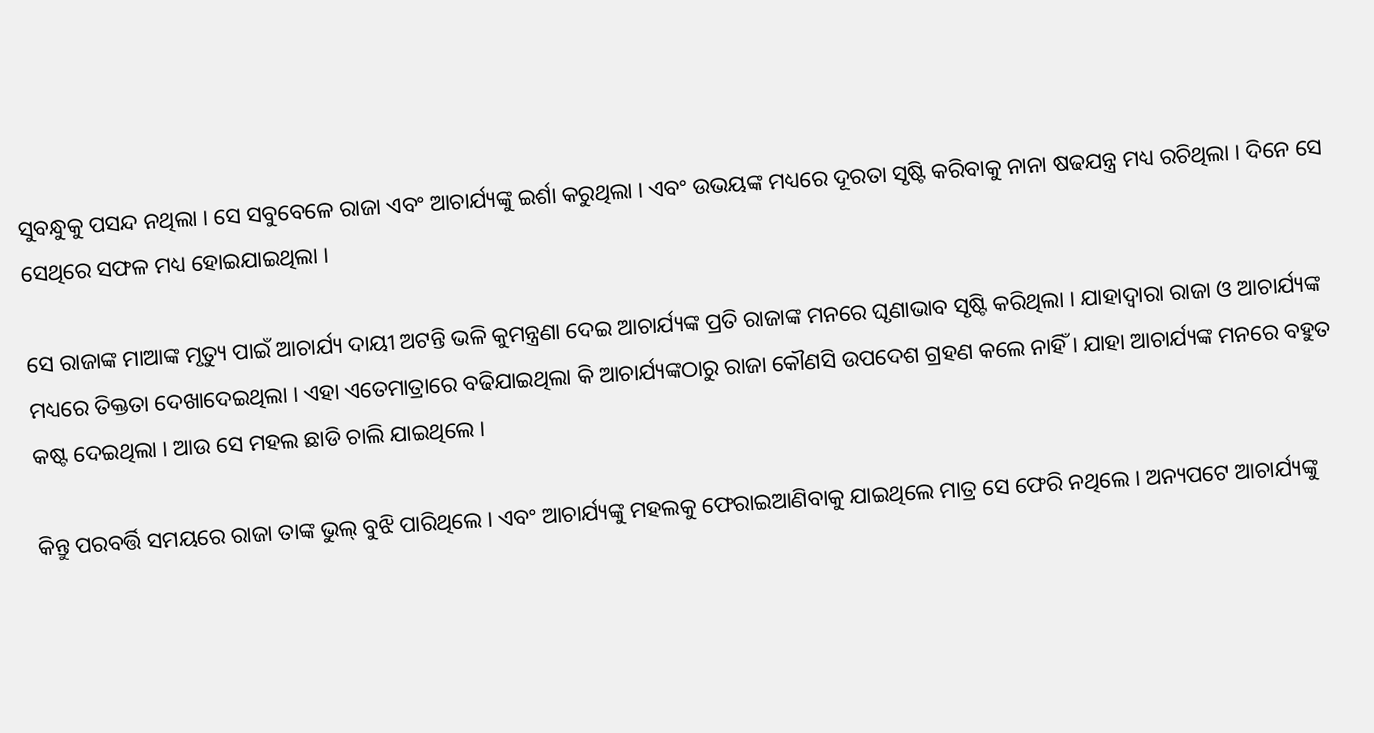ସୁବନ୍ଧୁକୁ ପସନ୍ଦ ନଥିଲା । ସେ ସବୁବେଳେ ରାଜା ଏବଂ ଆଚାର୍ଯ୍ୟଙ୍କୁ ଇର୍ଶା କରୁଥିଲା । ଏବଂ ଉଭୟଙ୍କ ମଧ୍ୟରେ ଦୂରତା ସୃଷ୍ଟି କରିବାକୁ ନାନା ଷଢଯନ୍ତ୍ର ମଧ୍ୟ ରଚିଥିଲା । ଦିନେ ସେ ସେଥିରେ ସଫଳ ମଧ୍ୟ ହୋଇଯାଇଥିଲା ।

ସେ ରାଜାଙ୍କ ମାଆଙ୍କ ମୃତ୍ୟୁ ପାଇଁ ଆଚାର୍ଯ୍ୟ ଦାୟୀ ଅଟନ୍ତି ଭଳି କୁମନ୍ତ୍ରଣା ଦେଇ ଆଚାର୍ଯ୍ୟଙ୍କ ପ୍ରତି ରାଜାଙ୍କ ମନରେ ଘୃଣାଭାବ ସୃଷ୍ଟି କରିଥିଲା । ଯାହାଦ୍ୱାରା ରାଜା ଓ ଆଚାର୍ଯ୍ୟଙ୍କ ମଧ୍ୟରେ ତିକ୍ତତା ଦେଖାଦେଇଥିଲା । ଏହା ଏତେମାତ୍ରାରେ ବଢିଯାଇଥିଲା କି ଆଚାର୍ଯ୍ୟଙ୍କଠାରୁ ରାଜା କୌଣସି ଉପଦେଶ ଗ୍ରହଣ କଲେ ନାହିଁ । ଯାହା ଆଚାର୍ଯ୍ୟଙ୍କ ମନରେ ବହୁତ କଷ୍ଟ ଦେଇଥିଲା । ଆଉ ସେ ମହଲ ଛାଡି ଚାଲି ଯାଇଥିଲେ ।

କିନ୍ତୁ ପରବର୍ତ୍ତି ସମୟରେ ରାଜା ତାଙ୍କ ଭୁଲ୍ ବୁଝି ପାରିଥିଲେ । ଏବଂ ଆଚାର୍ଯ୍ୟଙ୍କୁ ମହଲକୁ ଫେରାଇଆଣିବାକୁ ଯାଇଥିଲେ ମାତ୍ର ସେ ଫେରି ନଥିଲେ । ଅନ୍ୟପଟେ ଆଚାର୍ଯ୍ୟଙ୍କୁ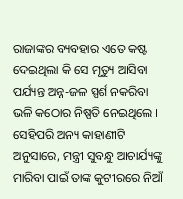ରାଜାଙ୍କର ବ୍ୟବହାର ଏତେ କଷ୍ଟ ଦେଇଥିଲା କି ସେ ମୃତ୍ୟୁ ଆସିବା ପର୍ଯ୍ୟନ୍ତ ଅନ୍ନ-ଜଳ ସ୍ପର୍ଶ ନକରିବା ଭଳି କଠୋର ନିଷ୍ପତି ନେଇଥିଲେ । ସେହିପରି ଅନ୍ୟ କାହାଣୀଟି ଅନୁସାରେ, ମନ୍ତ୍ରୀ ସୁବନ୍ଧୁ ଆଚାର୍ଯ୍ୟଙ୍କୁ ମାରିବା ପାଇଁ ତାଙ୍କ କୁଟୀରରେ ନିଆଁ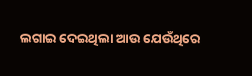ଲଗାଇ ଦେଇଥିଲା ଆଉ ଯେଉଁଥିରେ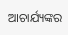ଆଚାର୍ଯ୍ୟଙ୍କର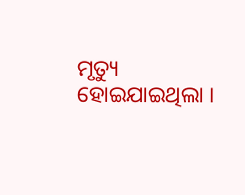ମୃତ୍ୟୁ ହୋଇଯାଇଥିଲା ।